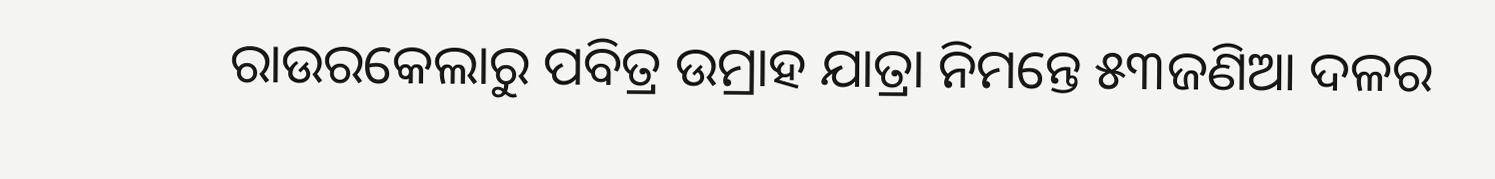ରାଉରକେଲାରୁ ପବିତ୍ର ଉମ୍ରାହ ଯାତ୍ରା ନିମନ୍ତେ ୫୩ଜଣିଆ ଦଳର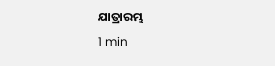ଯାତ୍ରାରମ୍ଭ
1 min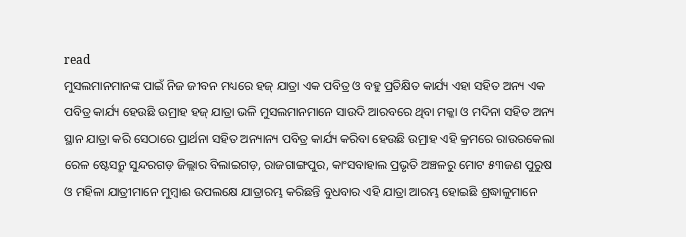read
ମୁସଲମାନମାନଙ୍କ ପାଇଁ ନିଜ ଜୀବନ ମଧ୍ୟରେ ହଜ୍ ଯାତ୍ରା ଏକ ପବିତ୍ର ଓ ବହୁ ପ୍ରତିକ୍ଷିତ କାର୍ଯ୍ୟ ଏହା ସହିତ ଅନ୍ୟ ଏକ ପବିତ୍ର କାର୍ଯ୍ୟ ହେଉଛି ଉମ୍ରାହ ହଜ୍ ଯାତ୍ରା ଭଳି ମୁସଲମାନମାନେ ସାଉଦି ଆରବରେ ଥିବା ମକ୍କା ଓ ମଦିନା ସହିତ ଅନ୍ୟ ସ୍ଥାନ ଯାତ୍ରା କରି ସେଠାରେ ପ୍ରାର୍ଥନା ସହିତ ଅନ୍ୟାନ୍ୟ ପବିତ୍ର କାର୍ଯ୍ୟ କରିବା ହେଉଛି ଉମ୍ରାହ ଏହି କ୍ରମରେ ରାଉରକେଲା ରେଳ ଷ୍ଟେସନ୍ରୁ ସୁନ୍ଦରଗଡ଼ ଜିଲ୍ଲାର ବିଲାଇଗଡ଼, ରାଜଗାଙ୍ଗପୁର, କାଂସବାହାଲ ପ୍ରଭୃତି ଅଞ୍ଚଳରୁ ମୋଟ ୫୩ଜଣ ପୁରୁଷ ଓ ମହିଳା ଯାତ୍ରୀମାନେ ମୁମ୍ବାଈ ଉପଲକ୍ଷେ ଯାତ୍ରାରମ୍ଭ କରିଛନ୍ତି ବୁଧବାର ଏହି ଯାତ୍ରା ଆରମ୍ଭ ହୋଇଛି ଶ୍ରଦ୍ଧାଳୁମାନେ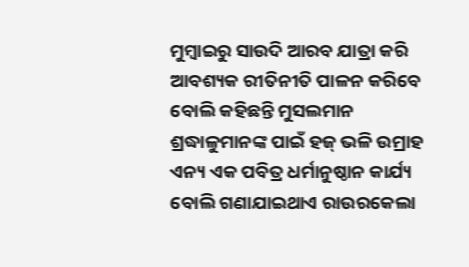ମୁମ୍ବାଇରୁ ସାଉଦି ଆରବ ଯାତ୍ରା କରି ଆବଶ୍ୟକ ରୀତିନୀତି ପାଳନ କରିବେ ବୋଲି କହିଛନ୍ତି ମୁସଲମାନ ଶ୍ରଦ୍ଧାଳୁମାନଙ୍କ ପାଇଁ ହଜ୍ ଭଳି ଉମ୍ରାହ ଏନ୍ୟ ଏକ ପବିତ୍ର ଧର୍ମାନୁଷ୍ଠାନ କାର୍ଯ୍ୟ ବୋଲି ଗଣାଯାଇଥାଏ ରାଉରକେଲା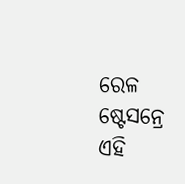ରେଳ ଷ୍ଟେସନ୍ରେ ଏହି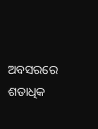ଅବସରରେ ଶତାଧିକ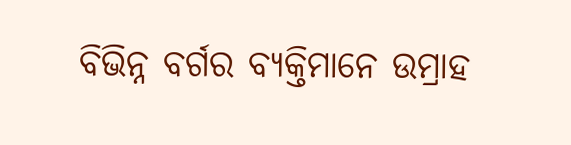ବିଭିନ୍ନ ବର୍ଗର ବ୍ୟକ୍ତିମାନେ ଉମ୍ରାହ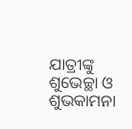ଯାତ୍ରୀଙ୍କୁ ଶୁଭେଚ୍ଛା ଓ ଶୁଭକାମନା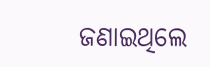ଜଣାଇଥିଲେ